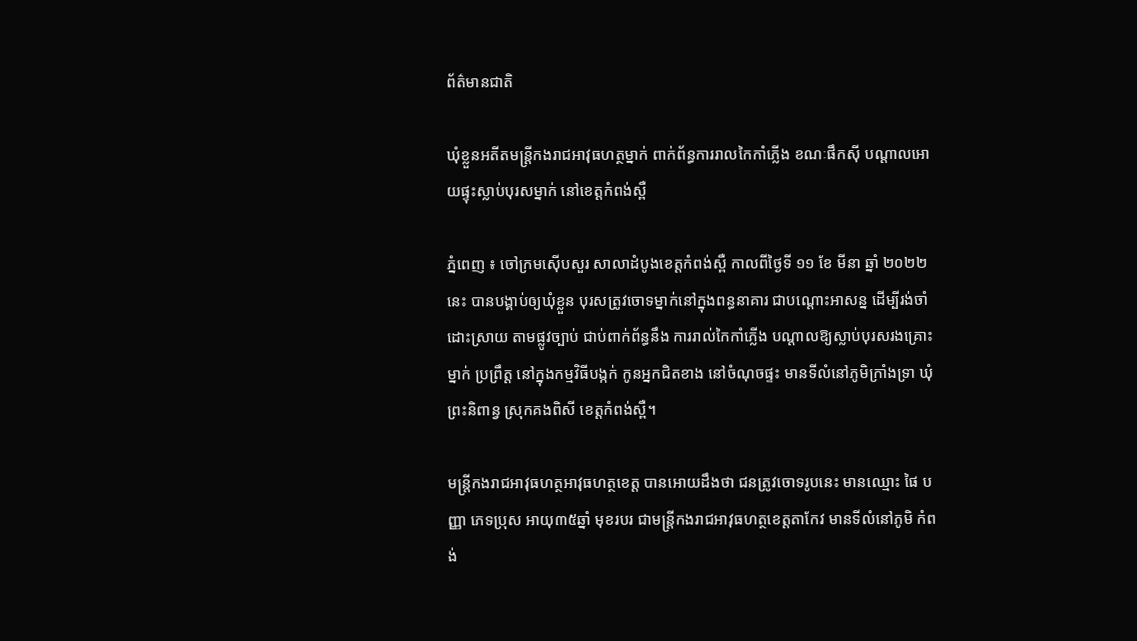ព័ត៌មានជាតិ

ឃុំខ្លួនអតីតមន្ត្រីកងរាជអាវុធហត្ថម្នាក់ ពាក់ព័ន្ធការរាលកៃកាំភ្លើង ខណៈផឹកស៊ី បណ្ដាលអោយផ្ទុះស្លាប់បុរសម្នាក់ នៅខេត្តកំពង់ស្ពឺ

ភ្នំពេញ ៖ ចៅក្រមស៊ើបសួរ សាលាដំបូងខេត្តកំពង់ស្ពឺ កាលពីថ្ងៃទី ១១ ខែ មីនា ឆ្នាំ ២០២២នេះ បានបង្គាប់ឲ្យឃុំខ្លួន បុរសត្រូវចោទម្នាក់នៅក្នុងពន្ធនាគារ ជាបណ្ដោះអាសន្ន ដើម្បីរង់ចាំ ដោះស្រាយ តាមផ្លូវច្បាប់ ជាប់ពាក់ព័ន្ធនឹង ការរាល់កៃកាំភ្លើង បណ្តាលឱ្យស្លាប់បុរសរងគ្រោះម្នាក់ ប្រព្រឹត្ត នៅក្នុងកម្មវិធីបង្កក់ កូនអ្នកជិតខាង នៅចំណុចផ្ទះ មានទីលំនៅភូមិក្រាំងទ្រា ឃុំព្រះនិពាន្វ ស្រុកគងពិសី ខេត្តកំពង់ស្ពឺ។

មន្ត្រីកងរាជអាវុធហត្ថអាវុធហត្ថខេត្ត បានអោយដឹងថា ជនត្រូវចោទរូបនេះ មានឈ្មោះ ផៃ បញ្ញា ភេទប្រុស អាយុ៣៥ឆ្នាំ មុខរបរ ជាមន្ត្រីកងរាជអាវុធហត្ថខេត្តតាកែវ មានទីលំនៅភូមិ កំពង់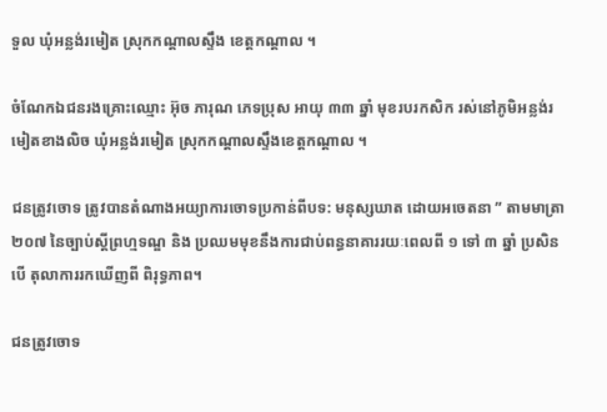ទួល ឃុំអន្លង់រមៀត ស្រុកកណ្តាលស្ទឹង ខេត្តកណ្តាល ។

ចំណែកឯជនរងគ្រោះឈ្មោះ អ៊ុច ភារុណ ភេទប្រុស អាយុ ៣៣ ឆ្នាំ មុខរបរកសិក រស់នៅភូមិអន្លង់រមៀតខាងលិច ឃុំអន្លង់រមៀត ស្រុកកណ្តាលស្ទឹងខេត្តកណ្តាល ។

ជនត្រូវចោទ ត្រូវបានតំណាងអយ្យាការចោទប្រកាន់ពីបទ: មនុស្សឃាត ដោយអចេតនា ” តាមមាត្រា ២០៧ នៃច្បាប់ស្តីព្រហ្មទណ្ឌ និង ប្រឈមមុខនឹងការជាប់ពន្ធនាគាររយៈពេលពី ១ ទៅ ៣ ឆ្នាំ ប្រសិនបើ តុលាការរកឃើញពី ពិរុទ្ធភាព។

ជនត្រូវចោទ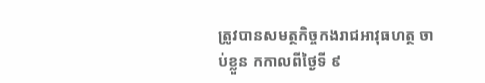ត្រូវបានសមត្ថកិច្ចកងរាជអាវុធហត្ថ ចាប់ខ្លួន កកាលពីថ្ងៃទី ៩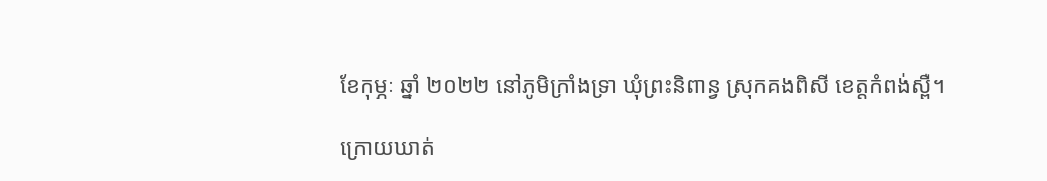ខែកុម្ភៈ ឆ្នាំ ២០២២ នៅភូមិក្រាំងទ្រា ឃុំព្រះនិពាន្វ ស្រុកគងពិសី ខេត្តកំពង់ស្ពឺ។

ក្រោយឃាត់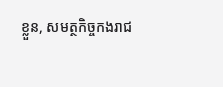ខ្លួន, សមត្ថកិច្ចកងរាជ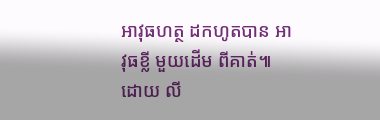អាវុធហត្ថ ដកហូតបាន អាវុធខ្លី មួយដើម ពីគាត់៕ ដោយ លី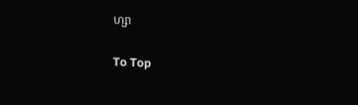ហ្សា

To Top